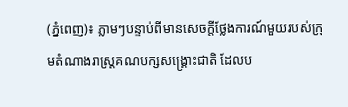(ភ្នំពេញ)៖ ភ្លាមៗបន្ទាប់ពីមានសេចក្តីថ្លែងការណ៍មួយរបស់ក្រុមតំណាងរាស្រ្តគណបក្សសង្រ្គោះជាតិ ដែលប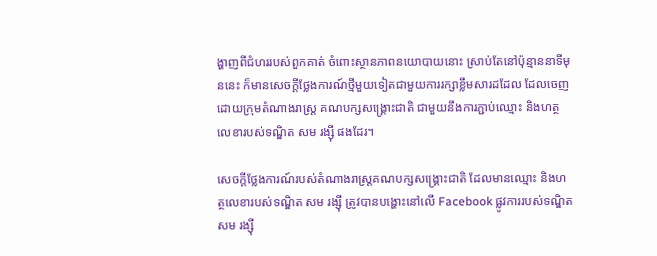ង្ហាញពីជំហររបស់ពួកគាត់ ចំពោះស្ថានភាពនយោបាយនោះ ស្រាប់តែនៅប៉ុន្មាននាទីមុននេះ ក៏មានសេចក្តីថ្លែងការណ៍ថ្មីមួយទៀតជាមួយការរក្សាខ្លឹមសារដដែល ដែលចេញដោយក្រុមតំណាងរាស្រ្ត គណបក្សសង្រ្គោះជាតិ ជាមួយនឹងការភ្ជាប់ឈ្មោះ និងហត្ថលេខារបស់ទណ្ឌិត សម រង្ស៊ី ផងដែរ។

សេចក្តីថ្លែងការណ៍របស់តំណាងរាស្រ្តគណបក្សសង្រ្គោះជាតិ ដែលមានឈ្មោះ និងហត្ថលេខារបស់ទណ្ឌិត សម រង្ស៊ី ត្រូវបានបង្ហោះនៅលើ Facebook ផ្លូវការរបស់ទណ្ឌិត សម រង្ស៊ី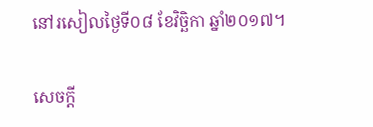នៅរសៀលថ្ងៃទី០៨ ខែវិច្ឆិកា ឆ្នាំ២០១៧។

សេចក្តី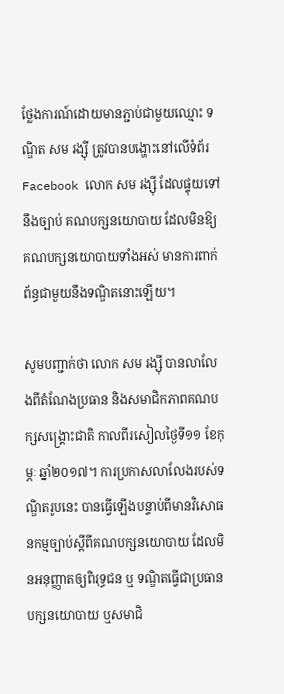ថ្លែងការណ៍ដោយមានភ្ជាប់ជាមួយឈ្មោះ ទណ្ឌិត សម រង្ស៊ី ត្រូវបានបង្ហោះនៅលើទំព័រ Facebook លោក សម រង្ស៊ី ដែលផ្ទុយទៅនឹងច្បាប់ គណបក្សនយោបាយ ដែលមិនឱ្យគណបក្សនយោបាយទាំងអស់ មានការពាក់ព័ន្ធជាមួយនឹងទណ្ឌិតនោះឡើយ។

សូមបញ្ជាក់ថា លោក សម រង្ស៊ី បានលាលែងពីតំណែងប្រធាន និងសមាជិកភាពគណបក្សសង្រ្គោះជាតិ កាលពីរសៀលថ្ងៃទី១១ ខែកុម្ភៈ ឆ្នាំ២០១៧។ ការប្រកាសលាលែងរបស់ទណ្ឌិតរូបនេះ បានធ្វើឡើងបន្ទាប់ពីមានវិសោធនកម្មច្បាប់ស្តីពីគណបក្សនយោបាយ ដែលមិនអនុញ្ញាតឲ្យពិរុទ្ធជន ឬ ទណ្ឌិតធ្វើជាប្រធានបក្សនយោបាយ ឬសមាជិ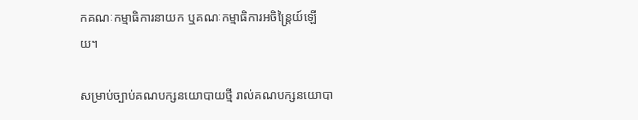កគណៈកម្មាធិការនាយក ឬគណៈកម្មាធិការអចិន្រ្តៃយ៍ឡើយ។

សម្រាប់ច្បាប់គណបក្សនយោបាយថ្មី រាល់គណបក្សនយោបា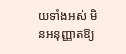យទាំងអស់ មិនអនុញ្ញាតឱ្យ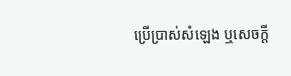ប្រើប្រាស់សំឡេង ឬសេចក្តី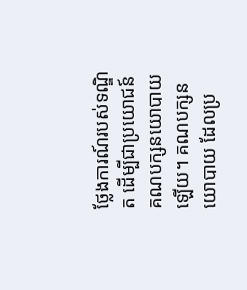ថ្លែងការណ៍របស់ទណ្ឌិត ដើម្បីជាប្រយោជន៍គណបក្សនយោបាយឡើយ។ គណបក្សនយោបាយ ដែលប្រ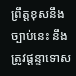ព្រឹត្តខុសនឹងច្បាប់នេះ នឹងត្រូវផ្តន្ទាទោស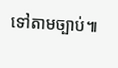ទៅតាមច្បាប់៕